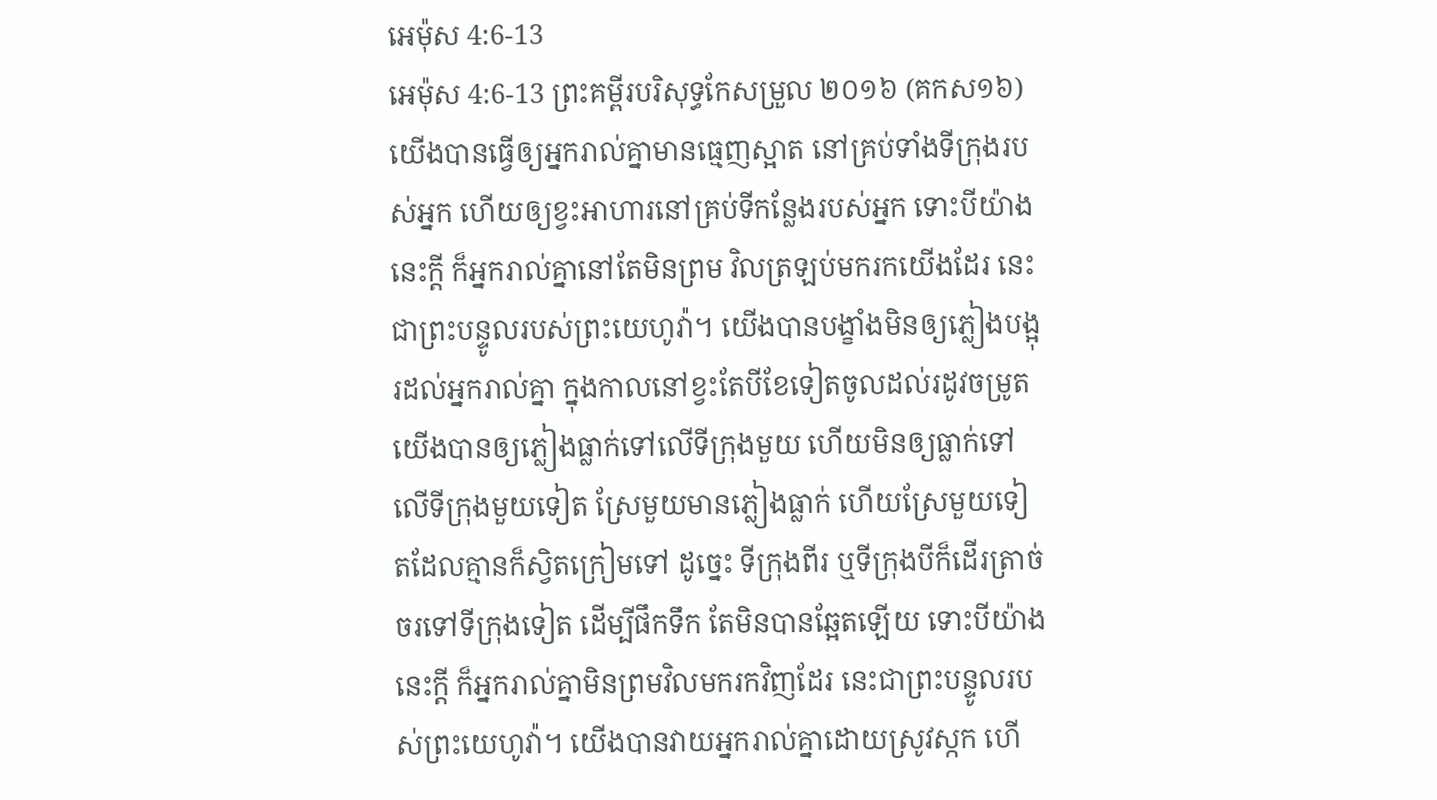អេម៉ុស 4:6-13
អេម៉ុស 4:6-13 ព្រះគម្ពីរបរិសុទ្ធកែសម្រួល ២០១៦ (គកស១៦)
យើងបានធ្វើឲ្យអ្នករាល់គ្នាមានធ្មេញស្អាត នៅគ្រប់ទាំងទីក្រុងរបស់អ្នក ហើយឲ្យខ្វះអាហារនៅគ្រប់ទីកន្លែងរបស់អ្នក ទោះបីយ៉ាងនេះក្ដី ក៏អ្នករាល់គ្នានៅតែមិនព្រម វិលត្រឡប់មករកយើងដែរ នេះជាព្រះបន្ទូលរបស់ព្រះយេហូវ៉ា។ យើងបានបង្ខាំងមិនឲ្យភ្លៀងបង្អុរដល់អ្នករាល់គ្នា ក្នុងកាលនៅខ្វះតែបីខែទៀតចូលដល់រដូវចម្រូត យើងបានឲ្យភ្លៀងធ្លាក់ទៅលើទីក្រុងមួយ ហើយមិនឲ្យធ្លាក់ទៅលើទីក្រុងមួយទៀត ស្រែមួយមានភ្លៀងធ្លាក់ ហើយស្រែមួយទៀតដែលគ្មានក៏ស្វិតក្រៀមទៅ ដូច្នេះ ទីក្រុងពីរ ឬទីក្រុងបីក៏ដើរត្រាច់ចរទៅទីក្រុងទៀត ដើម្បីផឹកទឹក តែមិនបានឆ្អែតឡើយ ទោះបីយ៉ាងនេះក្ដី ក៏អ្នករាល់គ្នាមិនព្រមវិលមករកវិញដែរ នេះជាព្រះបន្ទូលរបស់ព្រះយេហូវ៉ា។ យើងបានវាយអ្នករាល់គ្នាដោយស្រូវស្កក ហើ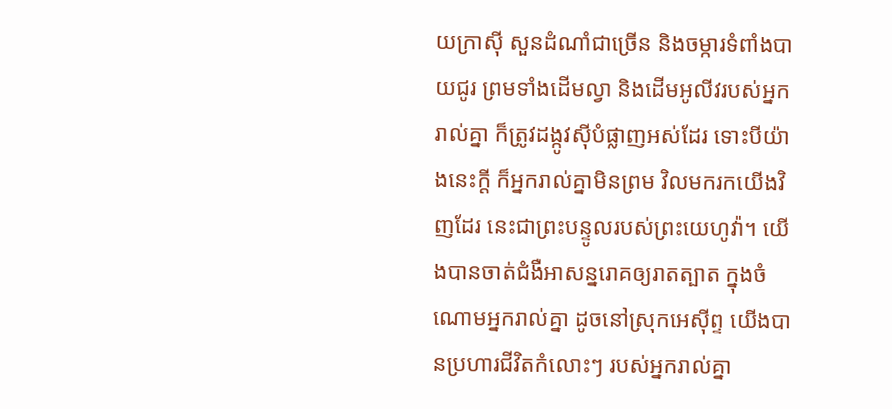យក្រាស៊ី សួនដំណាំជាច្រើន និងចម្ការទំពាំងបាយជូរ ព្រមទាំងដើមល្វា និងដើមអូលីវរបស់អ្នករាល់គ្នា ក៏ត្រូវដង្កូវស៊ីបំផ្លាញអស់ដែរ ទោះបីយ៉ាងនេះក្ដី ក៏អ្នករាល់គ្នាមិនព្រម វិលមករកយើងវិញដែរ នេះជាព្រះបន្ទូលរបស់ព្រះយេហូវ៉ា។ យើងបានចាត់ជំងឺអាសន្នរោគឲ្យរាតត្បាត ក្នុងចំណោមអ្នករាល់គ្នា ដូចនៅស្រុកអេស៊ីព្ទ យើងបានប្រហារជីវិតកំលោះៗ របស់អ្នករាល់គ្នា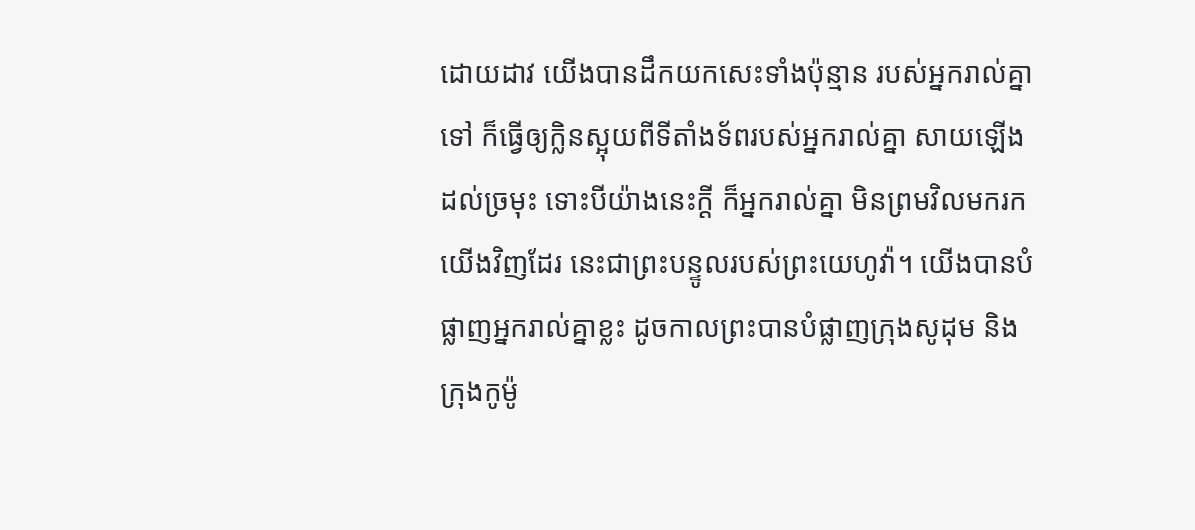ដោយដាវ យើងបានដឹកយកសេះទាំងប៉ុន្មាន របស់អ្នករាល់គ្នាទៅ ក៏ធ្វើឲ្យក្លិនស្អុយពីទីតាំងទ័ពរបស់អ្នករាល់គ្នា សាយឡើងដល់ច្រមុះ ទោះបីយ៉ាងនេះក្ដី ក៏អ្នករាល់គ្នា មិនព្រមវិលមករកយើងវិញដែរ នេះជាព្រះបន្ទូលរបស់ព្រះយេហូវ៉ា។ យើងបានបំផ្លាញអ្នករាល់គ្នាខ្លះ ដូចកាលព្រះបានបំផ្លាញក្រុងសូដុម និងក្រុងកូម៉ូ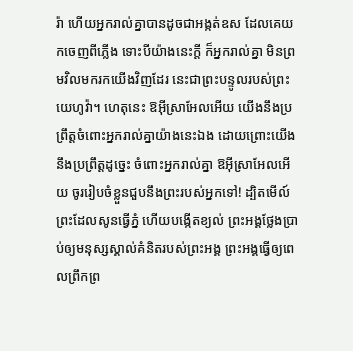រ៉ា ហើយអ្នករាល់គ្នាបានដូចជាអង្កត់ឧស ដែលគេយកចេញពីភ្លើង ទោះបីយ៉ាងនេះក្ដី ក៏អ្នករាល់គ្នា មិនព្រមវិលមករកយើងវិញដែរ នេះជាព្រះបន្ទូលរបស់ព្រះយេហូវ៉ា។ ហេតុនេះ ឱអ៊ីស្រាអែលអើយ យើងនឹងប្រព្រឹត្តចំពោះអ្នករាល់គ្នាយ៉ាងនេះឯង ដោយព្រោះយើងនឹងប្រព្រឹត្តដូច្នេះ ចំពោះអ្នករាល់គ្នា ឱអ៊ីស្រាអែលអើយ ចូររៀបចំខ្លួនជួបនឹងព្រះរបស់អ្នកទៅ! ដ្បិតមើល៍ ព្រះដែលសូនធ្វើភ្នំ ហើយបង្កើតខ្យល់ ព្រះអង្គថ្លែងប្រាប់ឲ្យមនុស្សស្គាល់គំនិតរបស់ព្រះអង្គ ព្រះអង្គធ្វើឲ្យពេលព្រឹកព្រ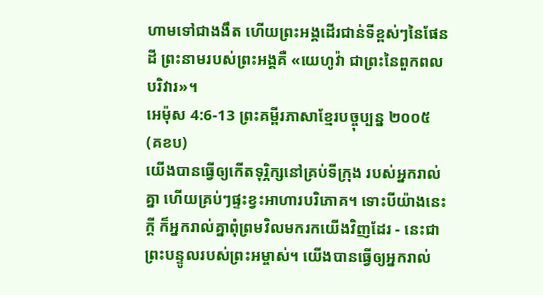ហាមទៅជាងងឹត ហើយព្រះអង្គដើរជាន់ទីខ្ពស់ៗនៃផែនដី ព្រះនាមរបស់ព្រះអង្គគឺ «យេហូវ៉ា ជាព្រះនៃពួកពលបរិវារ»។
អេម៉ុស 4:6-13 ព្រះគម្ពីរភាសាខ្មែរបច្ចុប្បន្ន ២០០៥ (គខប)
យើងបានធ្វើឲ្យកើតទុរ្ភិក្សនៅគ្រប់ទីក្រុង របស់អ្នករាល់គ្នា ហើយគ្រប់ៗផ្ទះខ្វះអាហារបរិភោគ។ ទោះបីយ៉ាងនេះក្ដី ក៏អ្នករាល់គ្នាពុំព្រមវិលមករកយើងវិញដែរ - នេះជាព្រះបន្ទូលរបស់ព្រះអម្ចាស់។ យើងបានធ្វើឲ្យអ្នករាល់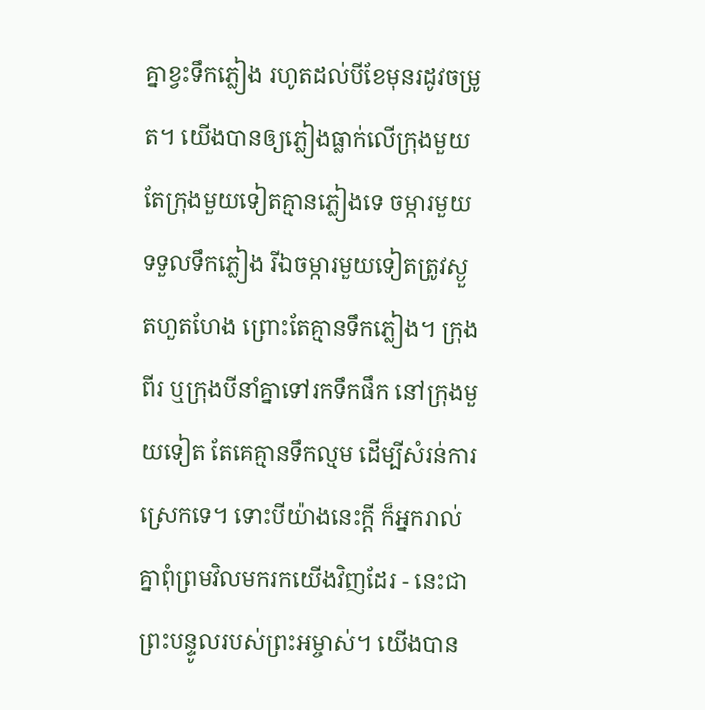គ្នាខ្វះទឹកភ្លៀង រហូតដល់បីខែមុនរដូវចម្រូត។ យើងបានឲ្យភ្លៀងធ្លាក់លើក្រុងមួយ តែក្រុងមួយទៀតគ្មានភ្លៀងទេ ចម្ការមួយទទួលទឹកភ្លៀង រីឯចម្ការមួយទៀតត្រូវស្ងួតហួតហែង ព្រោះតែគ្មានទឹកភ្លៀង។ ក្រុងពីរ ឬក្រុងបីនាំគ្នាទៅរកទឹកផឹក នៅក្រុងមួយទៀត តែគេគ្មានទឹកល្មម ដើម្បីសំរន់ការស្រេកទេ។ ទោះបីយ៉ាងនេះក្ដី ក៏អ្នករាល់គ្នាពុំព្រមវិលមករកយើងវិញដែរ - នេះជាព្រះបន្ទូលរបស់ព្រះអម្ចាស់។ យើងបាន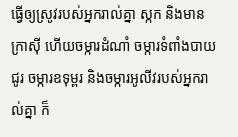ធ្វើឲ្យស្រូវរបស់អ្នករាល់គ្នា ស្កក និងមានក្រាស៊ី ហើយចម្ការដំណាំ ចម្ការទំពាំងបាយជូរ ចម្ការឧទុម្ពរ និងចម្ការអូលីវរបស់អ្នករាល់គ្នា ក៏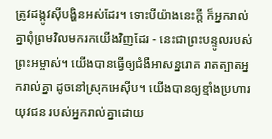ត្រូវដង្កូវស៊ីបង្ហិនអស់ដែរ។ ទោះបីយ៉ាងនេះក្ដី ក៏អ្នករាល់គ្នាពុំព្រមវិលមករកយើងវិញដែរ - នេះជាព្រះបន្ទូលរបស់ព្រះអម្ចាស់។ យើងបានធ្វើឲ្យជំងឺអាសន្នរោគ រាតត្បាតអ្នករាល់គ្នា ដូចនៅស្រុកអេស៊ីប។ យើងបានឲ្យខ្មាំងប្រហារយុវជន របស់អ្នករាល់គ្នាដោយ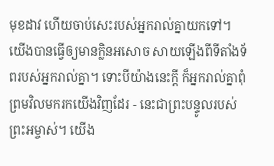មុខដាវ ហើយចាប់សេះរបស់អ្នករាល់គ្នាយកទៅ។ យើងបានធ្វើឲ្យមានក្លិនអសោច សាយឡើងពីទីតាំងទ័ពរបស់អ្នករាល់គ្នា។ ទោះបីយ៉ាងនេះក្ដី ក៏អ្នករាល់គ្នាពុំព្រមវិលមករកយើងវិញដែរ - នេះជាព្រះបន្ទូលរបស់ព្រះអម្ចាស់។ យើង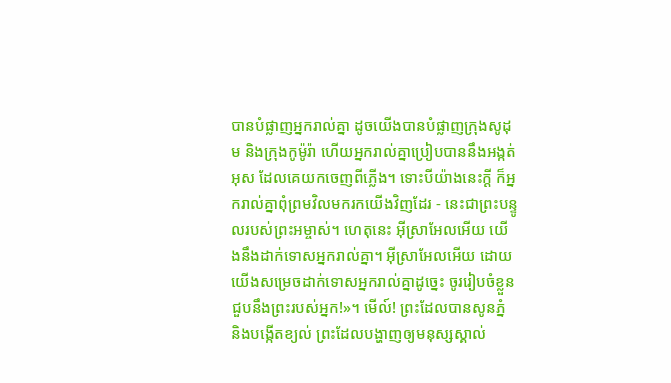បានបំផ្លាញអ្នករាល់គ្នា ដូចយើងបានបំផ្លាញក្រុងសូដុម និងក្រុងកូម៉ូរ៉ា ហើយអ្នករាល់គ្នាប្រៀបបាននឹងអង្កត់អុស ដែលគេយកចេញពីភ្លើង។ ទោះបីយ៉ាងនេះក្ដី ក៏អ្នករាល់គ្នាពុំព្រមវិលមករកយើងវិញដែរ - នេះជាព្រះបន្ទូលរបស់ព្រះអម្ចាស់។ ហេតុនេះ អ៊ីស្រាអែលអើយ យើងនឹងដាក់ទោសអ្នករាល់គ្នា។ អ៊ីស្រាអែលអើយ ដោយយើងសម្រេចដាក់ទោសអ្នករាល់គ្នាដូច្នេះ ចូររៀបចំខ្លួនជួបនឹងព្រះរបស់អ្នក!»។ មើល៍! ព្រះដែលបានសូនភ្នំ និងបង្កើតខ្យល់ ព្រះដែលបង្ហាញឲ្យមនុស្សស្គាល់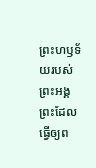ព្រះហឫទ័យរបស់ព្រះអង្គ ព្រះដែលធ្វើឲ្យព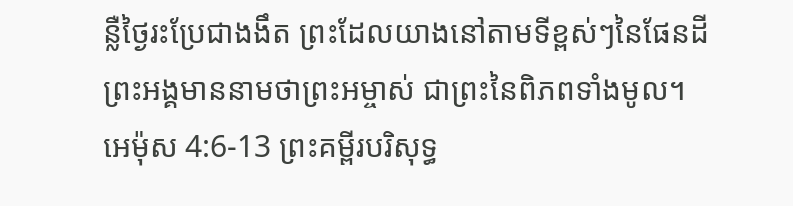ន្លឺថ្ងៃរះប្រែជាងងឹត ព្រះដែលយាងនៅតាមទីខ្ពស់ៗនៃផែនដី ព្រះអង្គមាននាមថាព្រះអម្ចាស់ ជាព្រះនៃពិភពទាំងមូល។
អេម៉ុស 4:6-13 ព្រះគម្ពីរបរិសុទ្ធ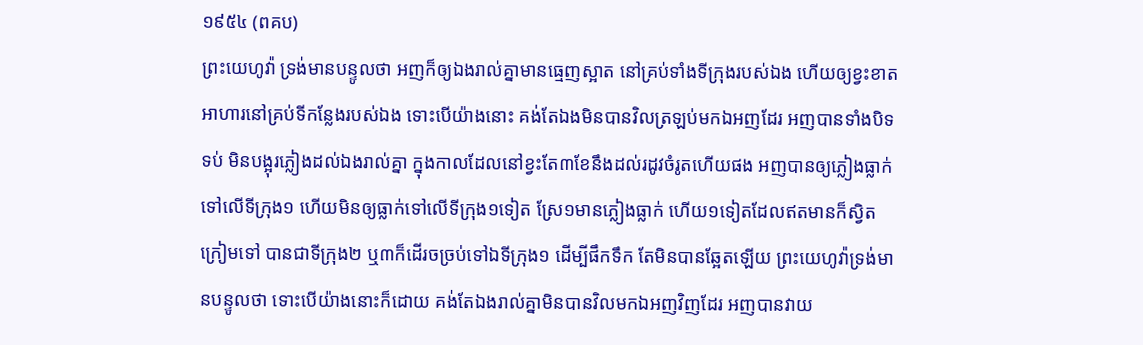១៩៥៤ (ពគប)
ព្រះយេហូវ៉ា ទ្រង់មានបន្ទូលថា អញក៏ឲ្យឯងរាល់គ្នាមានធ្មេញស្អាត នៅគ្រប់ទាំងទីក្រុងរបស់ឯង ហើយឲ្យខ្វះខាតអាហារនៅគ្រប់ទីកន្លែងរបស់ឯង ទោះបើយ៉ាងនោះ គង់តែឯងមិនបានវិលត្រឡប់មកឯអញដែរ អញបានទាំងបិទទប់ មិនបង្អុរភ្លៀងដល់ឯងរាល់គ្នា ក្នុងកាលដែលនៅខ្វះតែ៣ខែនឹងដល់រដូវចំរូតហើយផង អញបានឲ្យភ្លៀងធ្លាក់ទៅលើទីក្រុង១ ហើយមិនឲ្យធ្លាក់ទៅលើទីក្រុង១ទៀត ស្រែ១មានភ្លៀងធ្លាក់ ហើយ១ទៀតដែលឥតមានក៏ស្វិតក្រៀមទៅ បានជាទីក្រុង២ ឬ៣ក៏ដើរចច្រប់ទៅឯទីក្រុង១ ដើម្បីផឹកទឹក តែមិនបានឆ្អែតឡើយ ព្រះយេហូវ៉ាទ្រង់មានបន្ទូលថា ទោះបើយ៉ាងនោះក៏ដោយ គង់តែឯងរាល់គ្នាមិនបានវិលមកឯអញវិញដែរ អញបានវាយ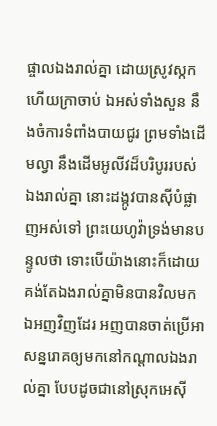ផ្ចាលឯងរាល់គ្នា ដោយស្រូវស្កក ហើយក្រាចាប់ ឯអស់ទាំងសួន នឹងចំការទំពាំងបាយជូរ ព្រមទាំងដើមល្វា នឹងដើមអូលីវដ៏បរិបូររបស់ឯងរាល់គ្នា នោះដង្កូវបានស៊ីបំផ្លាញអស់ទៅ ព្រះយេហូវ៉ាទ្រង់មានបន្ទូលថា ទោះបើយ៉ាងនោះក៏ដោយ គង់តែឯងរាល់គ្នាមិនបានវិលមកឯអញវិញដែរ អញបានចាត់ប្រើអាសន្នរោគឲ្យមកនៅកណ្តាលឯងរាល់គ្នា បែបដូចជានៅស្រុកអេស៊ី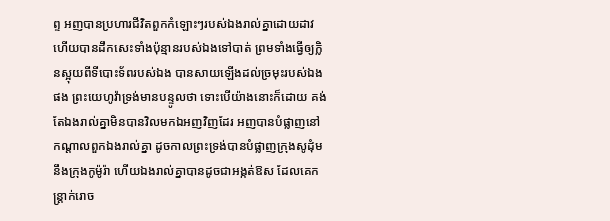ព្ទ អញបានប្រហារជីវិតពួកកំឡោះៗរបស់ឯងរាល់គ្នាដោយដាវ ហើយបានដឹកសេះទាំងប៉ុន្មានរបស់ឯងទៅបាត់ ព្រមទាំងធ្វើឲ្យក្លិនស្អុយពីទីបោះទ័ពរបស់ឯង បានសាយឡើងដល់ច្រមុះរបស់ឯងផង ព្រះយេហូវ៉ាទ្រង់មានបន្ទូលថា ទោះបើយ៉ាងនោះក៏ដោយ គង់តែឯងរាល់គ្នាមិនបានវិលមកឯអញវិញដែរ អញបានបំផ្លាញនៅកណ្តាលពួកឯងរាល់គ្នា ដូចកាលព្រះទ្រង់បានបំផ្លាញក្រុងសូដុំម នឹងក្រុងកូម៉ូរ៉ា ហើយឯងរាល់គ្នាបានដូចជាអង្កត់ឱស ដែលគេកន្ត្រាក់រោច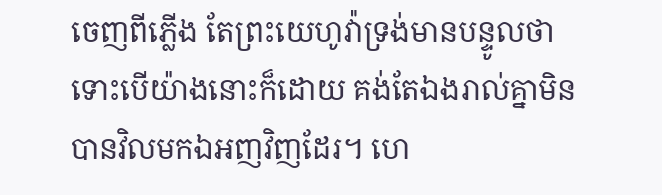ចេញពីភ្លើង តែព្រះយេហូវ៉ាទ្រង់មានបន្ទូលថា ទោះបើយ៉ាងនោះក៏ដោយ គង់តែឯងរាល់គ្នាមិនបានវិលមកឯអញវិញដែរ។ ហេ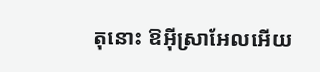តុនោះ ឱអ៊ីស្រាអែលអើយ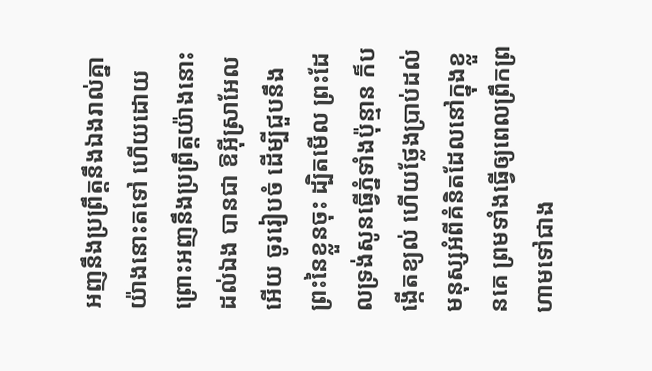អញនឹងប្រព្រឹត្តនឹងឯងរាល់គ្នាយ៉ាងនោះតទៅ ហើយដោយព្រោះអញនឹងប្រព្រឹត្តយ៉ាងនោះដល់ឯង បានជា ឱអ៊ីស្រាអែលអើយ ចូររៀបចំ ដើម្បីជួបនឹងព្រះនៃខ្លួនចុះ ដ្បិតមើល ព្រះដែលទ្រង់សូនធ្វើភ្នំទាំងប៉ុន្មាន ក៏បង្កើតខ្យល់ ហើយថ្លែងប្រាប់ដល់មនុស្សអំពីគំនិតដែលនៅក្នុងខ្លួនគេ ព្រមទាំងធ្វើឲ្យពេលព្រឹកព្រហាមទៅជាង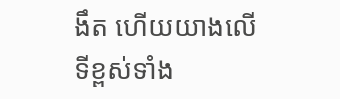ងឹត ហើយយាងលើទីខ្ពស់ទាំង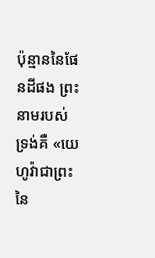ប៉ុន្មាននៃផែនដីផង ព្រះនាមរបស់ទ្រង់គឺ «យេហូវ៉ាជាព្រះនៃ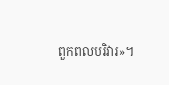ពួកពលបរិវារ»។